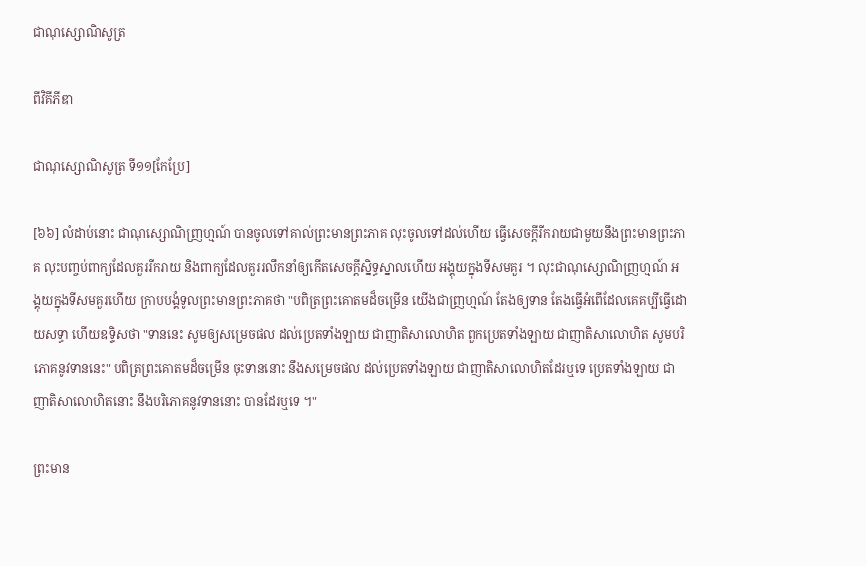ជាណុស្សោណិសូត្រ

ពីវិគីភីឌា

ជាណុស្សោណិសូត្រ ទី១១[កែប្រែ]

[៦៦] លំដាប់នោះ ជាណុស្សោណិញ្រហ្មណ៍ បានចូលទៅគាល់ព្រះមានព្រះភាគ លុះចូលទៅដល់ហើយ ធ្វើសេចក្តីរីករាយជាមួយនឹងព្រះមានព្រះភាគ លុះបញ្ចប់ពាក្យដែលគួររីករាយ និងពាក្យដែលគួររលឹកនាំឲ្យកើតសេចក្តីសិ្នទ្ធស្នាលហើយ អង្គុយក្នុងទីសមគួរ ។ លុះជាណុស្សោណិញ្រហ្មណ៍ អង្គុយក្នុងទីសមគួរហើយ ក្រាបបង្គំទូលព្រះមានព្រះភាគថា "បពិត្រព្រះគោតមដ៏ចម្រើន យើងជាញ្រហ្មណ៍ តែងឲ្យទាន តែងធ្វើអំពើដែលគេគប្បីធ្វើដោយសទ្ធា ហើយឧទ្ទិសថា "ទាននេះ សូមឲ្យសម្រេចផល ដល់ប្រេតទាំងឡាយ ជាញាតិសាលោហិត ពួកប្រេតទាំងឡាយ ជាញាតិសាលោហិត សូមបរិភោគនូវទាននេះ" បពិត្រព្រះគោតមដ៏ចម្រើន ចុះទាននោះ នឹងសម្រេចផល ដល់ប្រេតទាំងឡាយ ជាញាតិសាលោហិតដែរឬទេ ប្រេតទាំងឡាយ ជាញាតិសាលោហិតនោះ នឹងបរិភោគនូវទាននោះ បានដែរឬទេ ។"

ព្រះមាន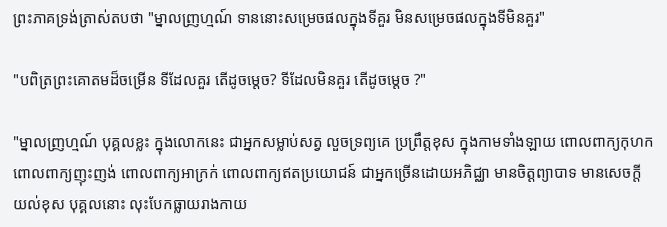ព្រះភាគទ្រង់ត្រាស់តបថា "ម្នាលញ្រហ្មណ៍ ទាននោះសម្រេចផលក្នុងទីគួរ មិនសម្រេចផលក្នុងទីមិនគួរ"

"បពិត្រព្រះគោតមដ៏ចម្រើន ទីដែលគួរ តើដូចម្តេច? ទីដែលមិនគួរ តើដូចម្តេច ?"

"ម្នាលញ្រហ្មណ៍ បុគ្គលខ្លះ ក្នុងលោកនេះ ជាអ្នកសម្លាប់សត្វ លួចទ្រព្យគេ ប្រព្រឹត្តខុស ក្នុងកាមទាំងឡាយ ពោលពាក្យកុហក ពោលពាក្យញុះញង់ ពោលពាក្យអាក្រក់ ពោលពាក្យឥតប្រយោជន៍ ជាអ្នកច្រើនដោយអភិជ្ឈា មានចិត្តព្យាបាទ មានសេចក្តីយល់ខុស បុគ្គលនោះ លុះបែកធ្លាយរាងកាយ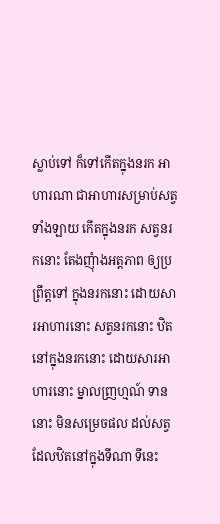ស្លាប់ទៅ ក៏ទៅកើតក្នុងនរក អាហារណា ជាអាហារសម្រាប់សត្វទាំងឡាយ កើតក្នុងនរក សត្វនរកនោះ តែងញុំាងអត្តភាព ឲ្យប្រព្រឹត្តទៅ ក្នុងនរកនោះ ដោយសារអាហារនោះ សត្វនរកនោះ ឋិតនៅក្នុងនរកនោះ ដោយសារអាហារនោះ ម្នាលញ្រហ្មណ៍ ទាននោះ មិនសម្រេចផល ដល់សត្វដែលឋិតនៅក្នុងទីណា ទីនេះ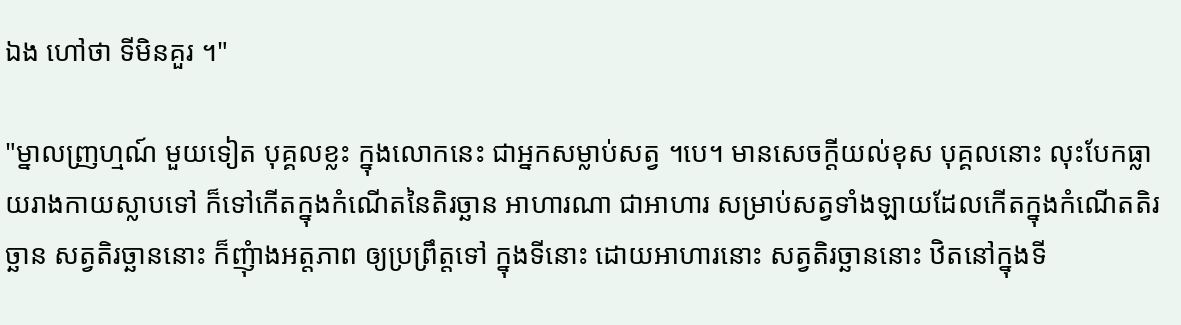ឯង ហៅថា ទីមិនគួរ ។"

"ម្នាលញ្រហ្មណ៍ មួយទៀត បុគ្គលខ្លះ ក្នុងលោកនេះ ជាអ្នកសម្លាប់សត្វ ។បេ។ មានសេចក្តីយល់ខុស បុគ្គលនោះ លុះបែកធ្លាយរាងកាយស្លាបទៅ ក៏ទៅកើតក្នុងកំណើតនៃតិរច្ឆាន អាហារណា ជាអាហារ សម្រាប់សត្វទាំងឡាយដែលកើតក្នុងកំណើតតិរច្ឆាន សត្វតិរច្ឆាននោះ ក៏ញុំាងអត្តភាព ឲ្យប្រព្រឹត្តទៅ ក្នុងទីនោះ ដោយអាហារនោះ សត្វតិរច្ឆាននោះ ឋិតនៅក្នុងទី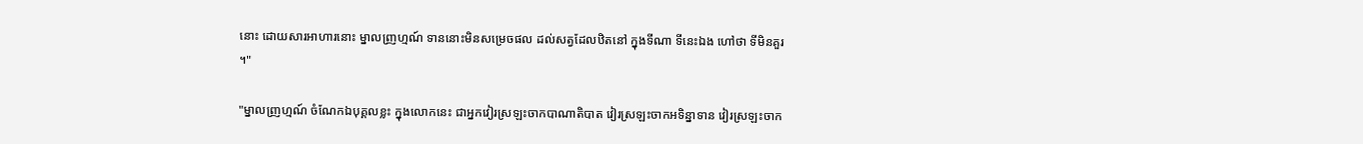នោះ ដោយសារអាហារនោះ ម្នាលញ្រហ្មណ៍ ទាននោះមិនសម្រេចផល ដល់សត្វដែលឋិតនៅ ក្នុងទីណា ទីនេះឯង ហៅថា ទីមិនគួរ ។"

"ម្នាលញ្រហ្មណ៍ ចំណែកឯបុគ្គលខ្លះ ក្នុងលោកនេះ ជាអ្នកវៀរស្រឡះចាកបាណាតិបាត វៀរស្រឡះចាកអទិន្នាទាន វៀរស្រឡះចាក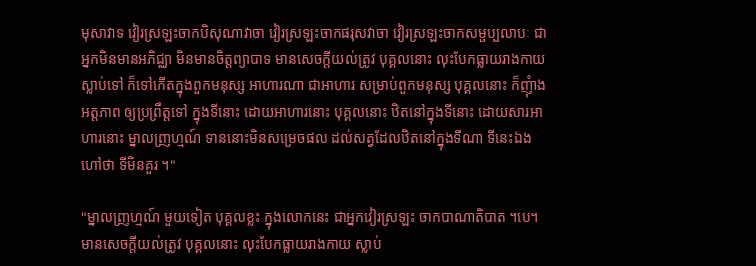មុសាវាទ វៀរស្រឡះចាកបិសុណាវាចា វៀរស្រឡះចាកផរុសវាចា វៀរស្រឡះចាកសម្ផប្បលាបៈ ជាអ្នកមិនមានអភិជ្ឈា មិនមានចិត្តព្យាបាទ មានសេចក្តីយល់ត្រូវ បុគ្គលនោះ លុះបែកធ្លាយរាងកាយស្លាប់ទៅ ក៏ទៅកើតក្នុងពួកមនុស្ស អាហារណា ជាអាហារ សម្រាប់ពួកមនុស្ស បុគ្គលនោះ ក៏ញុំាងអត្តភាព ឲ្យប្រព្រឹត្តទៅ ក្នុងទីនោះ ដោយអាហារនោះ បុគ្គលនោះ ឋិតនៅក្នុងទីនោះ ដោយសារអាហារនោះ ម្នាលញ្រហ្មណ៍ ទាននោះមិនសម្រេចផល ដល់សត្វដែលឋិតនៅក្នុងទីណា ទីនេះឯង ហៅថា ទីមិនគួរ ។"

"ម្នាលញ្រហ្មណ៍ មួយទៀត បុគ្គលខ្លះ ក្នុងលោកនេះ ជាអ្នកវៀរស្រឡះ ចាកបាណាតិបាត ។បេ។ មានសេចក្តីយល់ត្រូវ បុគ្គលនោះ លុះបែកធ្លាយរាងកាយ ស្លាប់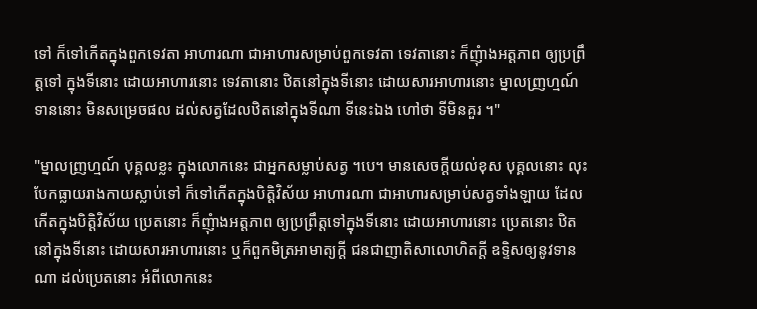ទៅ ក៏ទៅកើតក្នុងពួកទេវតា អាហារណា ជាអាហារសម្រាប់ពួកទេវតា ទេវតានោះ ក៏ញុំាងអត្តភាព ឲ្យប្រព្រឹត្តទៅ ក្នុងទីនោះ ដោយអាហារនោះ ទេវតានោះ ឋិតនៅក្នុងទីនោះ ដោយសារអាហារនោះ ម្នាលញ្រហ្មណ៍ ទាននោះ មិនសម្រេចផល ដល់សត្វដែលឋិតនៅក្នុងទីណា ទីនេះឯង ហៅថា ទីមិនគួរ ។"

"ម្នាលញ្រហ្មណ៍ បុគ្គលខ្លះ ក្នុងលោកនេះ ជាអ្នកសម្លាប់សត្វ ។បេ។ មានសេចក្តីយល់ខុស បុគ្គលនោះ លុះបែកធ្លាយរាងកាយស្លាប់ទៅ ក៏ទៅកើតក្នុងបិត្តិវិស័យ អាហារណា ជាអាហារសម្រាប់សត្វទាំងឡាយ ដែលកើតក្នុងបិត្តិវិស័យ ប្រេតនោះ ក៏ញុំាងអត្តភាព ឲ្យប្រព្រឹត្តទៅក្នុងទីនោះ ដោយអាហារនោះ ប្រេតនោះ ឋិតនៅក្នុងទីនោះ ដោយសារអាហារនោះ ឬក៏ពួកមិត្រអាមាត្យក្តី ជនជាញាតិសាលោហិតក្តី ឧទ្ទិសឲ្យនូវទានណា ដល់ប្រេតនោះ អំពីលោកនេះ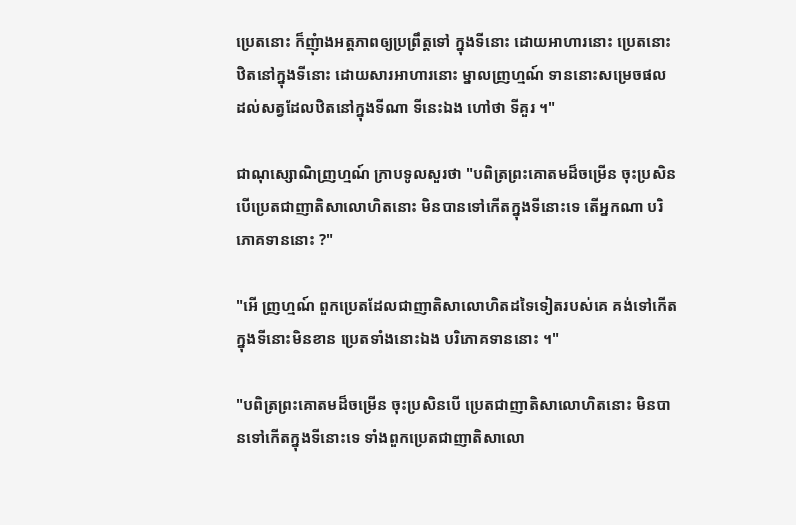ប្រេតនោះ ក៏ញុំាងអត្តភាពឲ្យប្រព្រឹត្តទៅ ក្នុងទីនោះ ដោយអាហារនោះ ប្រេតនោះ ឋិតនៅក្នុងទីនោះ ដោយសារអាហារនោះ ម្នាលញ្រហ្មណ៍ ទាននោះសម្រេចផល ដល់សត្វដែលឋិតនៅក្នុងទីណា ទីនេះឯង ហៅថា ទីគួរ ។"

ជាណុស្សោណិញ្រហ្មណ៍ ក្រាបទូលសួរថា "បពិត្រព្រះគោតមដ៏ចម្រើន ចុះប្រសិនបើប្រេតជាញាតិសាលោហិតនោះ មិនបានទៅកើតក្នុងទីនោះទេ តើអ្នកណា បរិភោគទាននោះ ?"

"អើ ញ្រហ្មណ៍ ពួកប្រេតដែលជាញាតិសាលោហិតដទៃទៀតរបស់គេ គង់ទៅកើតក្នុងទីនោះមិនខាន ប្រេតទាំងនោះឯង បរិភោគទាននោះ ។"

"បពិត្រព្រះគោតមដ៏ចម្រើន ចុះប្រសិនបើ ប្រេតជាញាតិសាលោហិតនោះ មិនបានទៅកើតក្នុងទីនោះទេ ទាំងពួកប្រេតជាញាតិសាលោ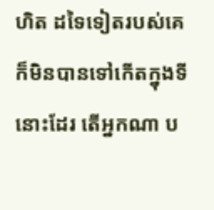ហិត ដទៃទៀតរបស់គេ ក៏មិនបានទៅកើតក្នុងទីនោះដែរ តើអ្នកណា ប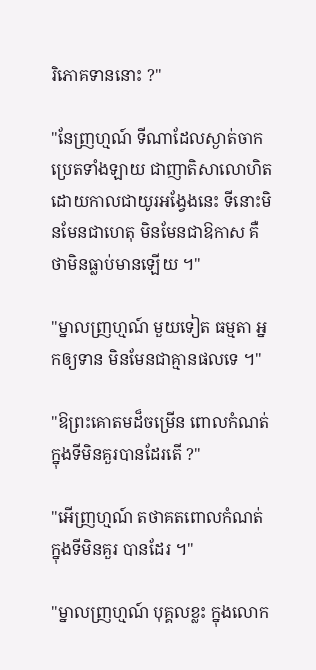រិភោគទាននោះ ?"

"នែញ្រហ្មណ៍ ទីណាដែលស្ងាត់ចាកប្រេតទាំងឡាយ ជាញាតិសាលោហិតដោយកាលជាយូរអង្វែងនេះ ទីនោះមិនមែនជាហេតុ មិនមែនជាឱកាស គឺថាមិនធ្លាប់មានឡើយ ។"

"ម្នាលញ្រហ្មណ៍ មួយទៀត ធម្មតា អ្នកឲ្យទាន មិនមែនជាគ្មានផលទេ ។"

"ឱព្រះគោតមដ៏ចម្រើន ពោលកំណត់ ក្នុងទីមិនគួរបានដែរតើ ?"

"អើញ្រហ្មណ៍ តថាគតពោលកំណត់ ក្នុងទីមិនគួរ បានដែរ ។"

"ម្នាលញ្រហ្មណ៍ បុគ្គលខ្លះ ក្នុងលោក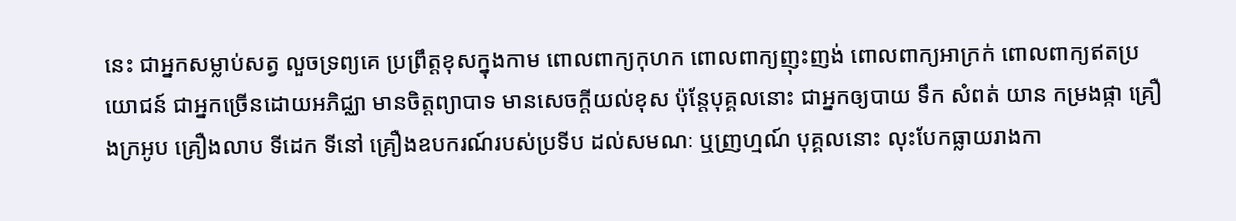នេះ ជាអ្នកសម្លាប់សត្វ លួចទ្រព្យគេ ប្រព្រឹត្តខុសក្នុងកាម ពោលពាក្យកុហក ពោលពាក្យញុះញង់ ពោលពាក្យអាក្រក់ ពោលពាក្យឥតប្រយោជន៍ ជាអ្នកច្រើនដោយអភិជ្ឈា មានចិត្តព្យាបាទ មានសេចក្តីយល់ខុស ប៉ុន្តែបុគ្គលនោះ ជាអ្នកឲ្យបាយ ទឹក សំពត់ យាន កម្រងផ្កា គ្រឿងក្រអូប គ្រឿងលាប ទីដេក ទីនៅ គ្រឿងឧបករណ៍របស់ប្រទីប ដល់សមណៈ ឬញ្រហ្មណ៍ បុគ្គលនោះ លុះបែកធ្លាយរាងកា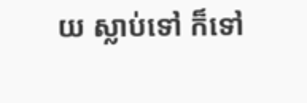យ ស្លាប់ទៅ ក៏ទៅ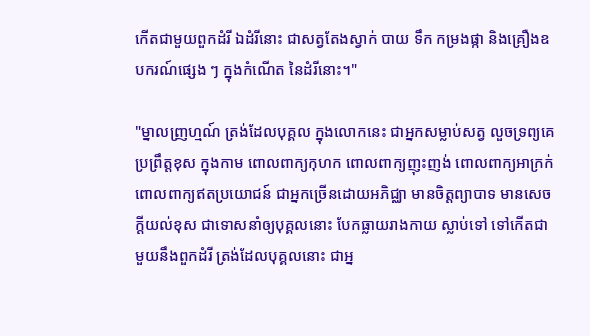កើតជាមួយពួកដំរី ឯដំរីនោះ ជាសត្វតែងស្វាក់ បាយ ទឹក កម្រងផ្កា និងគ្រឿងឧបករណ៍ផ្សេង ៗ ក្នុងកំណើត នៃដំរីនោះ។"

"ម្នាលញ្រហ្មណ៍ ត្រង់ដែលបុគ្គល ក្នុងលោកនេះ ជាអ្នកសម្លាប់សត្វ លួចទ្រព្យគេ ប្រព្រឹត្តខុស ក្នុងកាម ពោលពាក្យកុហក ពោលពាក្យញុះញង់ ពោលពាក្យអាក្រក់ ពោលពាក្យឥតប្រយោជន៍ ជាអ្នកច្រើនដោយអភិជ្ឈា មានចិត្តព្យាបាទ មានសេចក្តីយល់ខុស ជាទោសនាំឲ្យបុគ្គលនោះ បែកធ្លាយរាងកាយ ស្លាប់ទៅ ទៅកើតជាមួយនឹងពួកដំរី ត្រង់ដែលបុគ្គលនោះ ជាអ្ន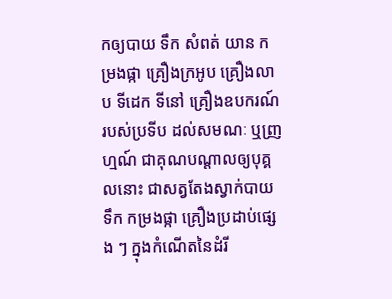កឲ្យបាយ ទឹក សំពត់ យាន កម្រងផ្កា គ្រឿងក្រអូប គ្រឿងលាប ទីដេក ទីនៅ គ្រឿងឧបករណ៍របស់ប្រទីប ដល់សមណៈ ឬញ្រហ្មណ៍ ជាគុណបណ្តាលឲ្យបុគ្គលនោះ ជាសត្វតែងស្វាក់បាយ ទឹក កម្រងផ្កា គ្រឿងប្រដាប់ផ្សេង ៗ ក្នុងកំណើតនៃដំរី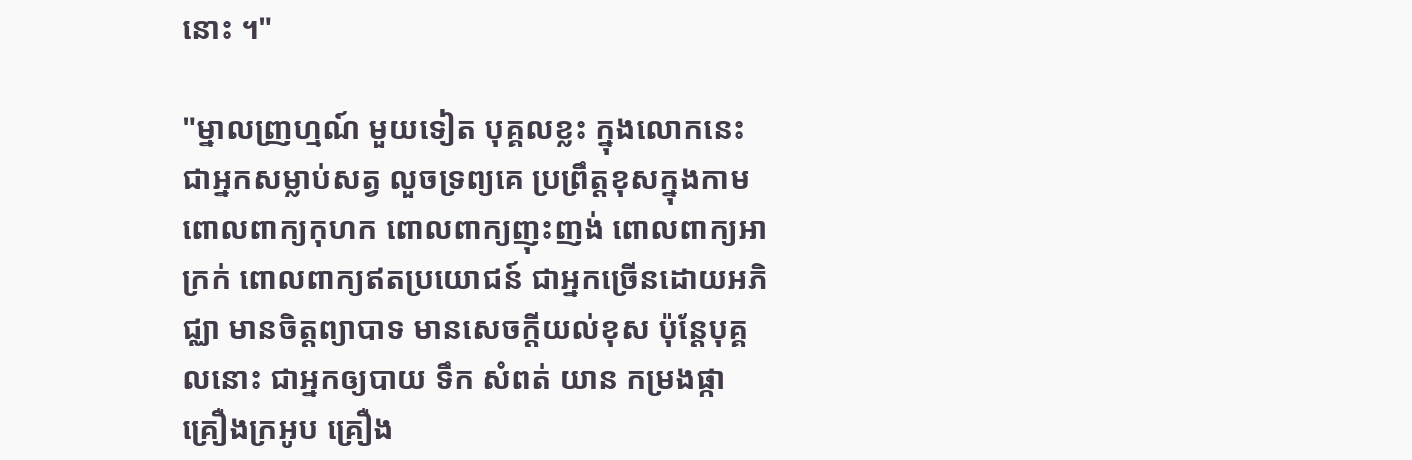នោះ ។"

"ម្នាលញ្រហ្មណ៍ មួយទៀត បុគ្គលខ្លះ ក្នុងលោកនេះ ជាអ្នកសម្លាប់សត្វ លួចទ្រព្យគេ ប្រព្រឹត្តខុសក្នុងកាម ពោលពាក្យកុហក ពោលពាក្យញុះញង់ ពោលពាក្យអាក្រក់ ពោលពាក្យឥតប្រយោជន៍ ជាអ្នកច្រើនដោយអភិជ្ឈា មានចិត្តព្យាបាទ មានសេចក្តីយល់ខុស ប៉ុន្តែបុគ្គលនោះ ជាអ្នកឲ្យបាយ ទឹក សំពត់ យាន កម្រងផ្កា គ្រឿងក្រអូប គ្រឿង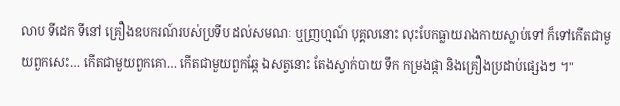លាប ទីដេក ទីនៅ គ្រឿងឧបករណ៍របស់ប្រទីប ដល់សមណៈ ឬញ្រហ្មណ៍ បុគ្គលនោះ លុះបែកធ្លាយរាងកាយស្លាប់ទៅ ក៏ទៅកើតជាមួយពួកសេះ… កើតជាមួយពួកគោ… កើតជាមួយពួកឆ្កែ ឯសត្វនោះ តែងស្វាក់បាយ ទឹក កម្រងផ្កា និងគ្រឿងប្រដាប់ផ្សេងៗ ។"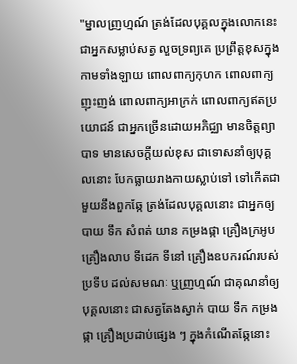"ម្នាលញ្រហ្មណ៍ ត្រង់ដែលបុគ្គលក្នុងលោកនេះ ជាអ្នកសម្លាប់សត្វ លួចទ្រព្យគេ ប្រព្រឹត្តខុសក្នុងកាមទាំងឡាយ ពោលពាក្យកុហក ពោលពាក្យញុះញង់ ពោលពាក្យអាក្រក់ ពោលពាក្យឥតប្រយោជន៍ ជាអ្នកច្រើនដោយអភិជ្ឈា មានចិត្តព្យាបាទ មានសេចក្តីយល់ខុស ជាទោសនាំឲ្យបុគ្គលនោះ បែកធ្លាយរាងកាយស្លាប់ទៅ ទៅកើតជាមួយនឹងពួកឆ្កែ ត្រង់ដែលបុគ្គលនោះ ជាអ្នកឲ្យបាយ ទឹក សំពត់ យាន កម្រងផ្កា គ្រឿងក្រអូប គ្រឿងលាប ទីដេក ទីនៅ គ្រឿងឧបករណ៍របស់ប្រទីប ដល់សមណៈ ឬញ្រហ្មណ៍ ជាគុណនាំឲ្យបុគ្គលនោះ ជាសត្វតែងស្វាក់ បាយ ទឹក កម្រងផ្កា គ្រឿងប្រដាប់ផ្សេង ៗ ក្នុងកំណើតឆ្កែនោះ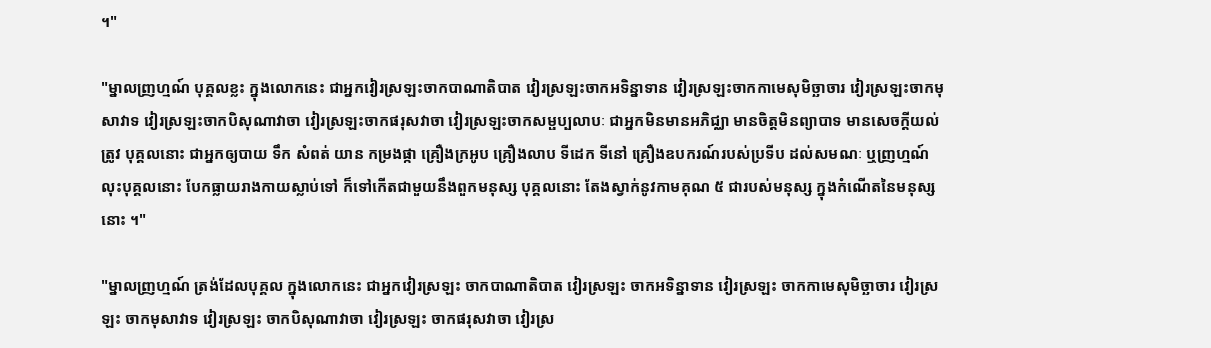។"

"ម្នាលញ្រហ្មណ៍ បុគ្គលខ្លះ ក្នុងលោកនេះ ជាអ្នកវៀរស្រឡះចាកបាណាតិបាត វៀរស្រឡះចាកអទិន្នាទាន វៀរស្រឡះចាកកាមេសុមិច្ឆាចារ វៀរស្រឡះចាកមុសាវាទ វៀរស្រឡះចាកបិសុណាវាចា វៀរស្រឡះចាកផរុសវាចា វៀរស្រឡះចាកសម្ផប្បលាបៈ ជាអ្នកមិនមានអភិជ្ឈា មានចិត្តមិនព្យាបាទ មានសេចក្តីយល់ត្រូវ បុគ្គលនោះ ជាអ្នកឲ្យបាយ ទឹក សំពត់ យាន កម្រងផ្កា គ្រឿងក្រអូប គ្រឿងលាប ទីដេក ទីនៅ គ្រឿងឧបករណ៍របស់ប្រទីប ដល់សមណៈ ឬញ្រហ្មណ៍ លុះបុគ្គលនោះ បែកធ្លាយរាងកាយស្លាប់ទៅ ក៏ទៅកើតជាមួយនឹងពួកមនុស្ស បុគ្គលនោះ តែងស្វាក់នូវកាមគុណ ៥ ជារបស់មនុស្ស ក្នុងកំណើតនៃមនុស្សនោះ ។"

"ម្នាលញ្រហ្មណ៍ ត្រង់ដែលបុគ្គល ក្នុងលោកនេះ ជាអ្នកវៀរស្រឡះ ចាកបាណាតិបាត វៀរស្រឡះ ចាកអទិន្នាទាន វៀរស្រឡះ ចាកកាមេសុមិច្ឆាចារ វៀរស្រឡះ ចាកមុសាវាទ វៀរស្រឡះ ចាកបិសុណាវាចា វៀរស្រឡះ ចាកផរុសវាចា វៀរស្រ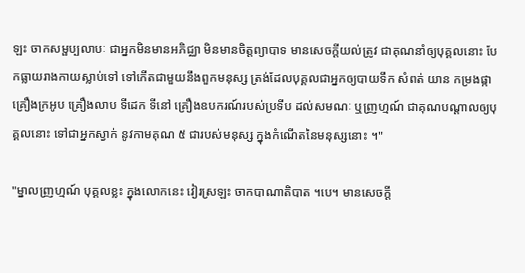ឡះ ចាកសម្ផប្បលាបៈ ជាអ្នកមិនមានអភិជ្ឈា មិនមានចិត្តព្យាបាទ មានសេចក្តីយល់ត្រូវ ជាគុណនាំឲ្យបុគ្គលនោះ បែកធ្លាយរាងកាយស្លាប់ទៅ ទៅកើតជាមួយនឹងពួកមនុស្ស ត្រង់ដែលបុគ្គលជាអ្នកឲ្យបាយទឹក សំពត់ យាន កម្រងផ្កា គ្រឿងក្រអូប គ្រឿងលាប ទីដេក ទីនៅ គ្រឿងឧបករណ៍របស់ប្រទីប ដល់សមណៈ ឬញ្រហ្មណ៍ ជាគុណបណ្តាលឲ្យបុគ្គលនោះ ទៅជាអ្នកស្វាក់ នូវកាមគុណ ៥ ជារបស់មនុស្ស ក្នុងកំណើតនៃមនុស្សនោះ ។"

"ម្នាលញ្រហ្មណ៍ បុគ្គលខ្លះ ក្នុងលោកនេះ វៀរស្រឡះ ចាកបាណាតិបាត ។បេ។ មានសេចក្តី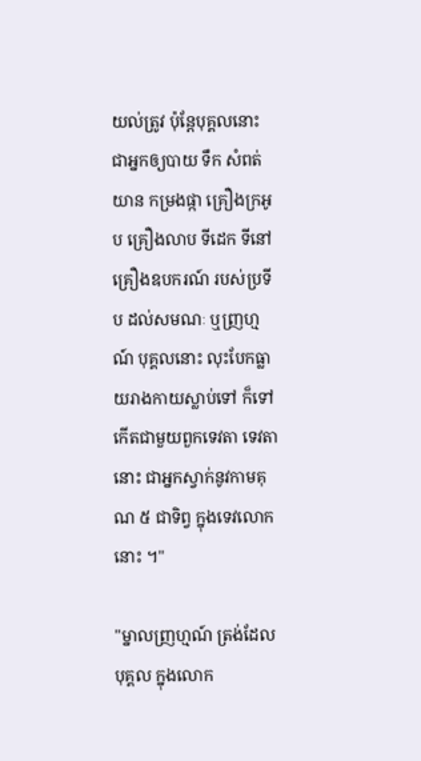យល់ត្រូវ ប៉ុន្តែបុគ្គលនោះ ជាអ្នកឲ្យបាយ ទឹក សំពត់ យាន កម្រងផ្កា គ្រឿងក្រអូប គ្រឿងលាប ទីដេក ទីនៅ គ្រឿងឧបករណ៍ របស់ប្រទីប ដល់សមណៈ ឬញ្រហ្មណ៍ បុគ្គលនោះ លុះបែកធ្លាយរាងកាយស្លាប់ទៅ ក៏ទៅកើតជាមួយពួកទេវតា ទេវតានោះ ជាអ្នកស្វាក់នូវកាមគុណ ៥ ជាទិព្វ ក្នុងទេវលោកនោះ ។"

"ម្នាលញ្រហ្មណ៍ ត្រង់ដែលបុគ្គល ក្នុងលោក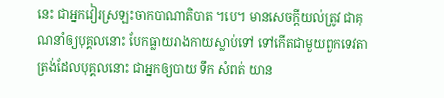នេះ ជាអ្នកវៀរស្រឡះចាកបាណាតិបាត ។បេ។ មានសេចក្តីយល់ត្រូវ ជាគុណនាំឲ្យបុគ្គលនោះ បែកធ្លាយរាងកាយស្លាប់ទៅ ទៅកើតជាមួយពួកទេវតា ត្រង់ដែលបុគ្គលនោះ ជាអ្នកឲ្យបាយ ទឹក សំពត់ យាន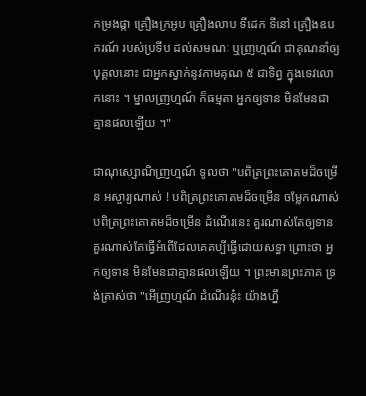កម្រងផ្កា គ្រឿងក្រអូប គ្រឿងលាប ទីដេក ទីនៅ គ្រឿងឧបករណ៍ របស់ប្រទីប ដល់សមណៈ ឬញ្រហ្មណ៍ ជាគុណនាំឲ្យបុគ្គលនោះ ជាអ្នកស្វាក់នូវកាមគុណ ៥ ជាទិព្វ ក្នុងទេវលោកនោះ ។ ម្នាលញ្រហ្មណ៍ ក៏ធម្មតា អ្នកឲ្យទាន មិនមែនជាគ្មានផលឡើយ ។"

ជាណុស្សោណិញ្រហ្មណ៍ ទូលថា "បពិត្រព្រះគោតមដ៏ចម្រើន អស្ចារ្យណាស់ ! បពិត្រព្រះគោតមដ៏ចម្រើន ចម្លែកណាស់ បពិត្រព្រះគោតមដ៏ចម្រើន ដំណើរនេះ គួរណាស់តែឲ្យទាន គួរណាស់តែធ្វើអំពើដែលគេគប្បីធ្វើដោយសទ្ធា ព្រោះថា អ្នកឲ្យទាន មិនមែនជាគ្មានផលឡើយ ។ ព្រះមានព្រះភាគ ទ្រង់ត្រាស់ថា "អើញ្រហ្មណ៍ ដំណើរនុ៎ះ យ៉ាងហ្នឹ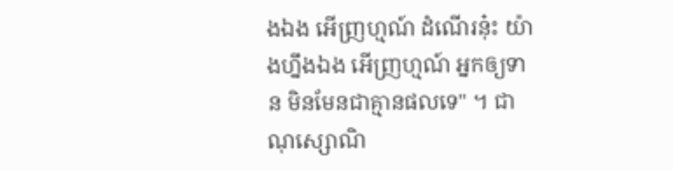ងឯង អើញ្រហ្មណ៍ ដំណើរនុ៎ះ យ៉ាងហ្នឹងឯង អើញ្រហ្មណ៍ អ្នកឲ្យទាន មិនមែនជាគ្មានផលទេ" ។ ជាណុស្សោណិ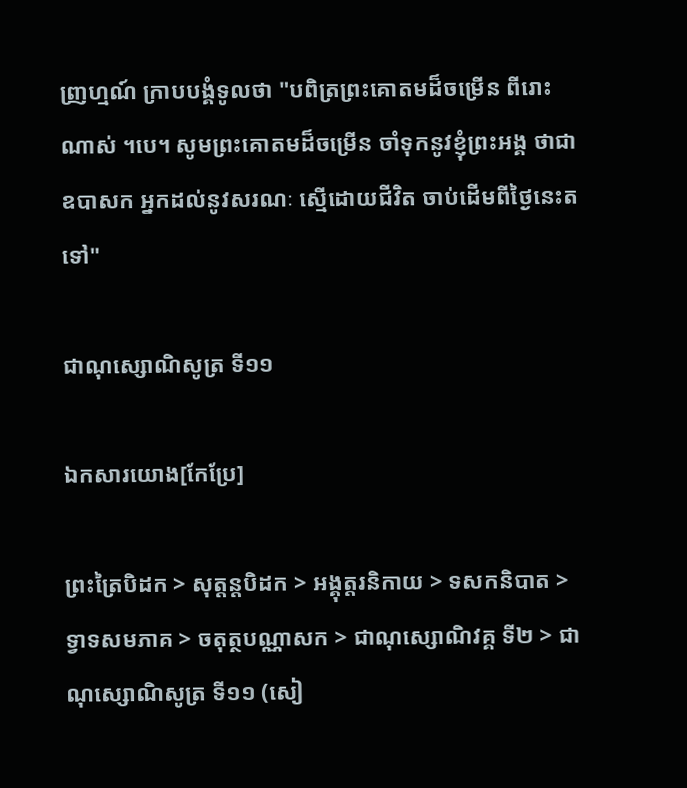ញ្រហ្មណ៍ ក្រាបបង្គំទូលថា "បពិត្រព្រះគោតមដ៏ចម្រើន ពីរោះណាស់ ។បេ។ សូមព្រះគោតមដ៏ចម្រើន ចាំទុកនូវខ្ញុំព្រះអង្គ ថាជាឧបាសក អ្នកដល់នូវសរណៈ ស្មើដោយជីវិត ចាប់ដើមពីថ្ងៃនេះតទៅ"

ជាណុស្សោណិសូត្រ ទី១១

ឯកសារយោង[កែប្រែ]

ព្រះត្រៃបិដក > សុត្តន្តបិដក > អង្គុត្តរនិកាយ > ទសកនិបាត > ទ្វាទសមភាគ > ចតុត្ថបណ្ណាសក > ជាណុស្សោណិវគ្គ ទី២ > ជាណុស្សោណិសូត្រ ទី១១ (សៀ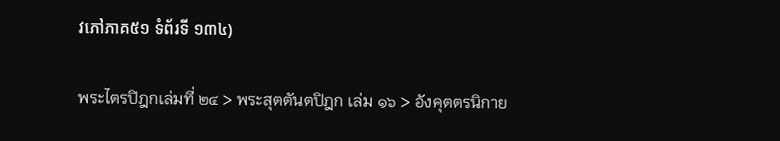វភៅភាគ៥១ ទំព័រទី ១៣៤)

พระไตรปิฎกเล่มที่ ๒๔ > พระสุตตันตปิฎก เล่ม ๑๖ > อังคุตตรนิกาย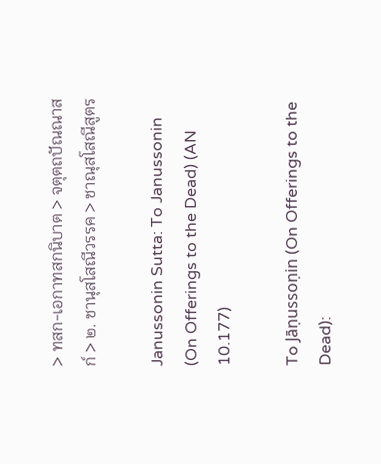> ทสก-เอกาทสกนิบาต > จตุตถปัณณาสก์ > ๒. ชานุสโสณีวรรค > ชาณุสโสณีสูตร

Janussonin Sutta: To Janussonin (On Offerings to the Dead) (AN 10.177)

To Jāṇussoṇin (On Offerings to the Dead):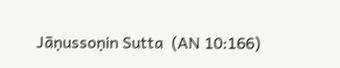Jāṇussoṇin Sutta  (AN 10:166)